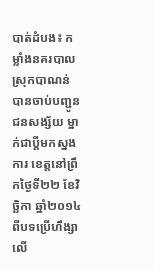បាត់ដំបង៖ កម្លាំងនគរបាលស្រុកបាណន់ បានចាប់បញ្ជូនជនសង្ស័យ ម្នាក់ជាប្តីមកស្នងការ ខេត្តនៅព្រឹកថ្ងៃទី២២ ខែវិច្ឆិកា ឆ្នាំ២០១៤ ពីបទប្រើហឹង្សា លើ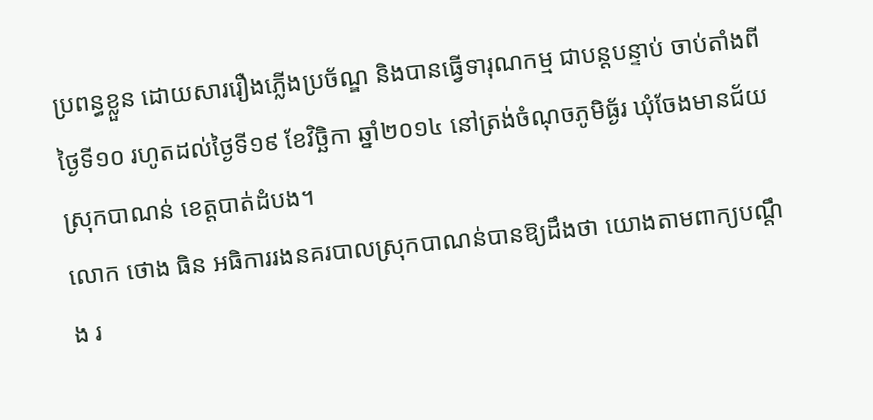ប្រពន្ធខ្លួន ដោយសាររឿងភ្លើងប្រច័ណ្ឌ និងបានធ្វើទារុណកម្ម ជាបន្តបន្ទាប់ ចាប់តាំងពី ថ្ងៃទី១០ រហូតដល់ថ្ងៃទី១៩ ខែវិច្ឆិកា ឆ្នាំ២០១៤ នៅត្រង់ចំណុចភូមិធ្ង័រ ឃុំចែងមានជ័យ ស្រុកបាណន់ ខេត្តបាត់ដំបង។
លោក ថោង ធិន អធិការរងនគរបាលស្រុកបាណន់បានឱ្យដឹងថា យោងតាមពាក្យបណ្តឹង រ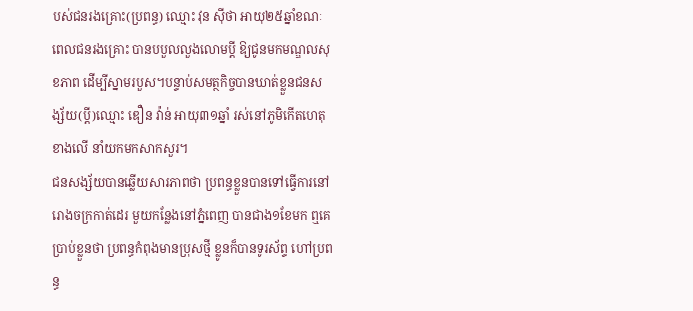បស់ជនរងគ្រោះ(ប្រពន្ធ) ឈ្មោះ វុន ស៊ីថា អាយុ២៥ឆ្នាំខណៈពេលជនរងគ្រោះ បានបបួលលួងលោមប្តី ឱ្យជូនមកមណ្ឌលសុខភាព ដើម្បីស្នាមរបួស។បន្ទាប់សមត្ថកិច្ចបានឃាត់ខ្លួនជនសង្ស័យ(ប្តី)ឈ្មោះ ឌឿន វ៉ាន់ អាយុ៣១ឆ្នាំ រស់នៅភូមិកើតហេតុខាងលើ នាំយកមកសាកសួរ។
ជនសង្ស័យបានឆ្លើយសារភាពថា ប្រពន្ធខ្លួនបានទៅធ្វើការនៅរោងចក្រកាត់ដេរ មួយកន្លែងនៅភ្នំពេញ បានជាង១ខែមក ឮគេប្រាប់ខ្លួនថា ប្រពន្ធកំពុងមានប្រុសថ្មី ខ្លូនក៏បានទូរស័ព្ទ ហៅប្រពន្ធ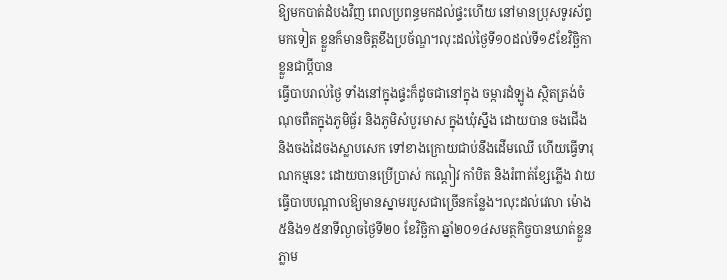ឱ្យមកបាត់ដំបងវិញ ពេលប្រពន្ធមកដល់ផ្ទះហើយ នៅមានប្រុសទូរស័ព្ទមកទៀត ខ្លួនក៏មានចិត្តខឹងប្រច័ណ្ឌ។លុះដល់ថ្ងៃទី១០ដល់ទី១៩ខែវិច្ឆិកា ខ្លួនជាប្តីបាន
ធ្វើបាបរាល់ថ្ងៃ ទាំងនៅក្នុងផ្ទះក៏ដូចជានៅក្នុង ចម្ការដំឡូង ស្ថិតត្រង់ចំណុចពឺតក្នុងភូមិធ្ង័រ និងភូមិសំបួរមាស ក្នុងឃុំស្នឹង ដោយបាន ចងជើង និងចងដៃចងស្លាបសេក ទៅខាងក្រោយជាប់នឹងដើមឈើ ហើយធ្វើទារុណកម្មនេះ ដោយបានប្រើប្រាស់ កណ្ដៀវ កាំបិត និងរំពាត់ខ្សែភ្លើង វាយធ្វើបាបបណ្តាលឱ្យមានស្នាមរបួសជាច្រើនកន្លែង។លុះដល់វេលា ម៉ោង៥និង១៥នាទីល្ងាចថ្ងៃទី២០ ខែវិច្ឆិកា ឆ្នាំ២០១៤សមត្ថកិច្ចបានឃាត់ខ្លួន ភ្លាម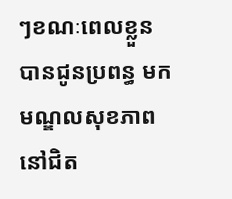ៗខណៈពេលខ្លួន បានជូនប្រពន្ធ មកមណ្ឌលសុខភាពនៅជិត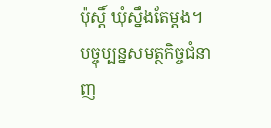ប៉ុស្តិ៍ ឃុំស្នឹងតែម្តង។
បច្ចុប្បន្នសមត្ថកិច្ចជំនាញ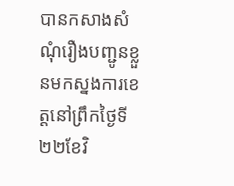បានកសាងសំណុំរឿងបញ្ជូនខ្លួនមកស្នងការខេត្តនៅព្រឹកថ្ងៃទី២២ខែវិ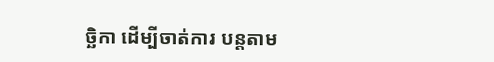ច្ឆិកា ដើម្បីចាត់ការ បន្តតាម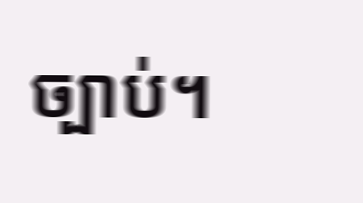ច្បាប់។